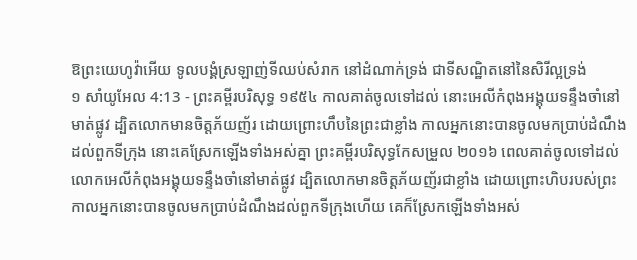ឱព្រះយេហូវ៉ាអើយ ទូលបង្គំស្រឡាញ់ទីឈប់សំរាក នៅដំណាក់ទ្រង់ ជាទីសណ្ឋិតនៅនៃសិរីល្អទ្រង់
១ សាំយូអែល 4:13 - ព្រះគម្ពីរបរិសុទ្ធ ១៩៥៤ កាលគាត់ចូលទៅដល់ នោះអេលីកំពុងអង្គុយទន្ទឹងចាំនៅមាត់ផ្លូវ ដ្បិតលោកមានចិត្តភ័យញ័រ ដោយព្រោះហឹបនៃព្រះជាខ្លាំង កាលអ្នកនោះបានចូលមកប្រាប់ដំណឹងដល់ពួកទីក្រុង នោះគេស្រែកឡើងទាំងអស់គ្នា ព្រះគម្ពីរបរិសុទ្ធកែសម្រួល ២០១៦ ពេលគាត់ចូលទៅដល់ លោកអេលីកំពុងអង្គុយទន្ទឹងចាំនៅមាត់ផ្លូវ ដ្បិតលោកមានចិត្តភ័យញ័រជាខ្លាំង ដោយព្រោះហិបរបស់ព្រះ កាលអ្នកនោះបានចូលមកប្រាប់ដំណឹងដល់ពួកទីក្រុងហើយ គេក៏ស្រែកឡើងទាំងអស់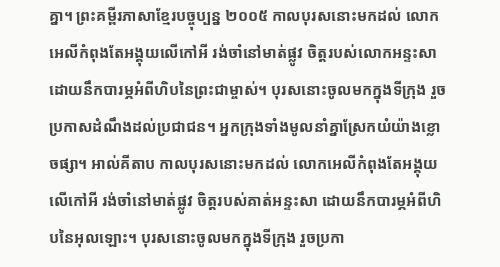គ្នា។ ព្រះគម្ពីរភាសាខ្មែរបច្ចុប្បន្ន ២០០៥ កាលបុរសនោះមកដល់ លោកអេលីកំពុងតែអង្គុយលើកៅអី រង់ចាំនៅមាត់ផ្លូវ ចិត្តរបស់លោកអន្ទះសា ដោយនឹកបារម្ភអំពីហិបនៃព្រះជាម្ចាស់។ បុរសនោះចូលមកក្នុងទីក្រុង រួចប្រកាសដំណឹងដល់ប្រជាជន។ អ្នកក្រុងទាំងមូលនាំគ្នាស្រែកយំយ៉ាងខ្លោចផ្សា។ អាល់គីតាប កាលបុរសនោះមកដល់ លោកអេលីកំពុងតែអង្គុយលើកៅអី រង់ចាំនៅមាត់ផ្លូវ ចិត្តរបស់គាត់អន្ទះសា ដោយនឹកបារម្ភអំពីហិបនៃអុលឡោះ។ បុរសនោះចូលមកក្នុងទីក្រុង រួចប្រកា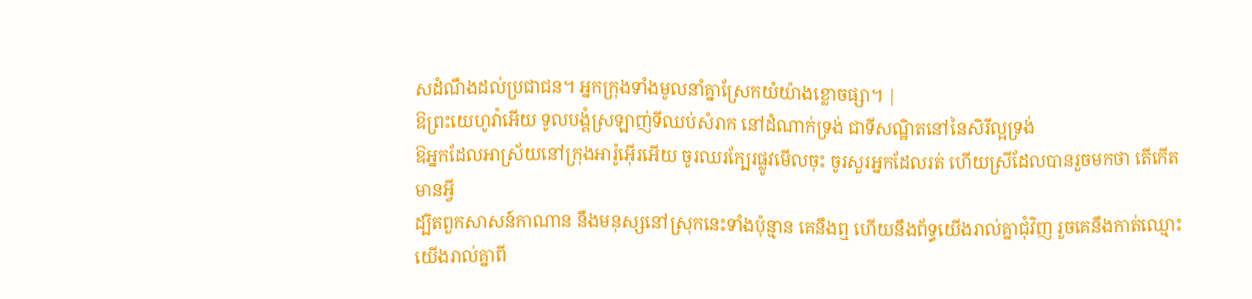សដំណឹងដល់ប្រជាជន។ អ្នកក្រុងទាំងមូលនាំគ្នាស្រែកយំយ៉ាងខ្លោចផ្សា។ |
ឱព្រះយេហូវ៉ាអើយ ទូលបង្គំស្រឡាញ់ទីឈប់សំរាក នៅដំណាក់ទ្រង់ ជាទីសណ្ឋិតនៅនៃសិរីល្អទ្រង់
ឱអ្នកដែលអាស្រ័យនៅក្រុងអារ៉ូអ៊ើរអើយ ចូរឈរក្បែរផ្លូវមើលចុះ ចូរសួរអ្នកដែលរត់ ហើយស្រីដែលបានរួចមកថា តើកើតមានអ្វី
ដ្បិតពួកសាសន៍កាណាន នឹងមនុស្សនៅស្រុកនេះទាំងប៉ុន្មាន គេនឹងឮ ហើយនឹងព័ទ្ធយើងរាល់គ្នាជុំវិញ រួចគេនឹងកាត់ឈ្មោះយើងរាល់គ្នាពី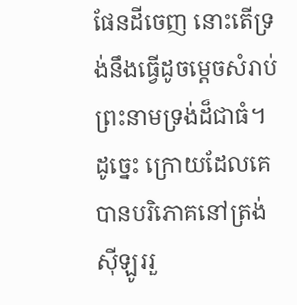ផែនដីចេញ នោះតើទ្រង់នឹងធ្វើដូចម្តេចសំរាប់ព្រះនាមទ្រង់ដ៏ជាធំ។
ដូច្នេះ ក្រោយដែលគេបានបរិភោគនៅត្រង់ស៊ីឡូររួ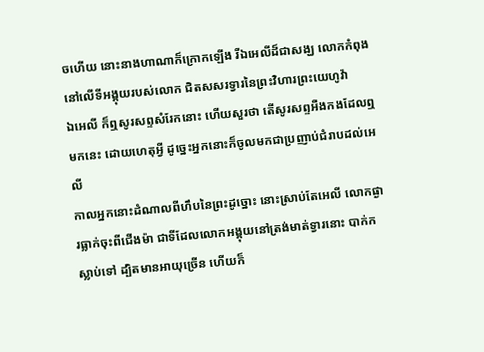ចហើយ នោះនាងហាណាក៏ក្រោកឡើង រីឯអេលីដ៏ជាសង្ឃ លោកកំពុងនៅលើទីអង្គុយរបស់លោក ជិតសសរទ្វារនៃព្រះវិហារព្រះយេហូវ៉ា
ឯអេលី ក៏ឮសូរសព្ទសំរែកនោះ ហើយសួរថា តើសូរសព្ទអឺងកងដែលឮមកនេះ ដោយហេតុអ្វី ដូច្នេះអ្នកនោះក៏ចូលមកជាប្រញាប់ជំរាបដល់អេលី
កាលអ្នកនោះដំណាលពីហឹបនៃព្រះដូច្នោះ នោះស្រាប់តែអេលី លោកផ្ងារធ្លាក់ចុះពីជើងម៉ា ជាទីដែលលោកអង្គុយនៅត្រង់មាត់ទ្វារនោះ បាក់កស្លាប់ទៅ ដ្បិតមានអាយុច្រើន ហើយក៏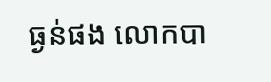ធ្ងន់ផង លោកបា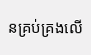នគ្រប់គ្រងលើ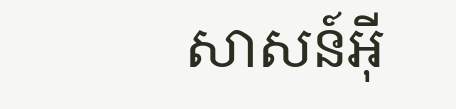សាសន៍អ៊ី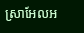ស្រាអែលអ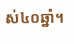ស់៤០ឆ្នាំ។